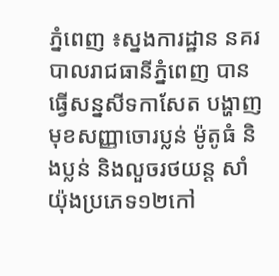ភ្នំពេញ ៖ស្នងការដ្ឋាន នគរបាលរាជធានីភ្នំពេញ បានធ្វើសន្នសីទកាសែត បង្ហាញមុខសញ្ញាចោរប្លន់ ម៉ូតូធំ និងប្លន់ និងលួចរថយន្ត សាំយ៉ុងប្រភេទ១២កៅ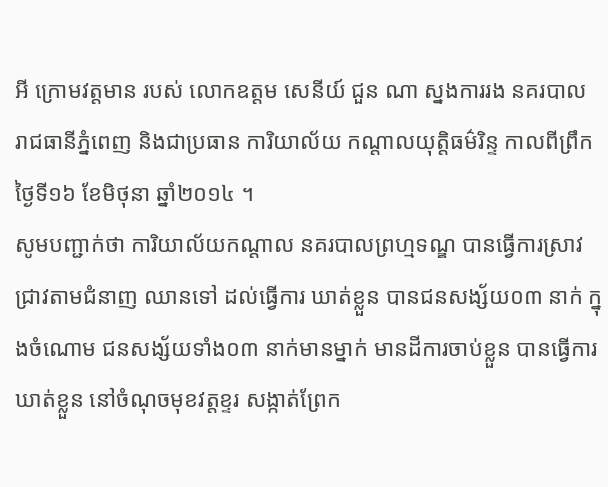អី ក្រោមវត្តមាន របស់ លោកឧត្តម សេនីយ៍ ជួន ណា ស្នងការរង នគរបាល រាជធានីភ្នំពេញ និងជាប្រធាន ការិយាល័យ កណ្តាលយុត្តិធម៌រិន្ទ កាលពីព្រឹកថ្ងៃទី១៦ ខែមិថុនា ឆ្នាំ២០១៤ ។
សូមបញ្ជាក់ថា ការិយាល័យកណ្ដាល នគរបាលព្រហ្មទណ្ឌ បានធ្វើការស្រាវជ្រាវតាមជំនាញ ឈានទៅ ដល់ធ្វើការ ឃាត់ខ្លួន បានជនសង្ស័យ០៣ នាក់ ក្នុងចំណោម ជនសង្ស័យទាំង០៣ នាក់មានម្នាក់ មានដីការចាប់ខ្លួន បានធ្វើការឃាត់ខ្លួន នៅចំណុចមុខវត្តខ្ទរ សង្កាត់ព្រែក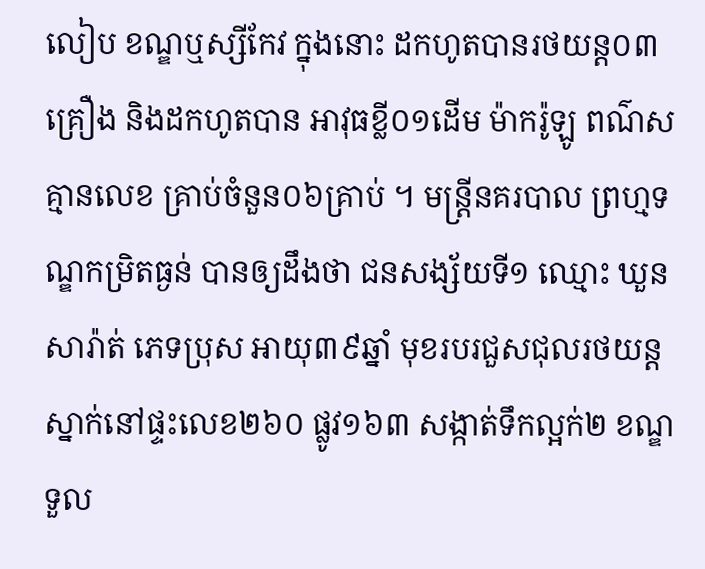លៀប ខណ្ឌឬស្សីកែវ ក្នុងនោះ ដកហូតបានរថយន្ត០៣គ្រឿង និងដកហូតបាន អាវុធខ្លី០១ដើម ម៉ាករ៉ូឡូ ពណ៌ស គ្មានលេខ គ្រាប់ចំនួន០៦គ្រាប់ ។ មន្ត្រីនគរបាល ព្រហ្មទណ្ឌកម្រិតធ្ងន់ បានឲ្យដឹងថា ជនសង្ស័យទី១ ឈ្មោះ ឃួន សារ៉ាត់ ភេទប្រុស អាយុ៣៩ឆ្នាំ មុខរបរជួសជុលរថយន្ត ស្នាក់នៅផ្ទះលេខ២៦០ ផ្លូវ១៦៣ សង្កាត់ទឹកល្អក់២ ខណ្ឌទួល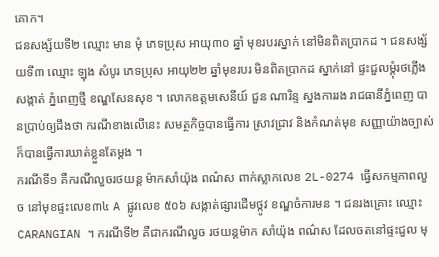គោក។
ជនសង្ស័យទី២ ឈ្មោះ មាន មុំ ភេទប្រុស អាយុ៣០ ឆ្នាំ មុខរបរស្នាក់ នៅមិនពិតប្រាកដ ។ ជនសង្ស័យទី៣ ឈ្មោះ ឡុង សំបូរ ភេទប្រុស អាយុ២២ ឆ្នាំមុខរបរ មិនពិតប្រាកដ ស្នាក់នៅ ផ្ទះជួលម្ដុំរថភ្លើង សង្កាត់ ភ្នំពេញថ្មី ខណ្ឌសែនសុខ ។ លោកឧត្តមសេនីយ៍ ជួន ណារិន្ទ ស្នងការរង រាជធានីភ្នំពេញ បានប្រាប់ឲ្យដឹងថា ករណីខាងលើនេះ សមត្ថកិច្ចបានធ្វើការ ស្រាវជ្រាវ និងកំណត់មុខ សញ្ញាយ៉ាងច្បាស់ ក៏បានធ្វើការឃាត់ខ្លួនតែម្តង ។
ករណីទី១ គឺករណីលួចរថយន្ត ម៉ាកសាំយ៉ុង ពណ៌ស ពាក់ស្លាកលេខ 2L-0274 ធ្វើសកម្មភាពលួច នៅមុខផ្ទះលេខ៣៤ A ផ្លូវលេខ ៥០៦ សង្កាត់ផ្សារដើមថ្កូវ ខណ្ឌចំការមន ។ ជនរងគ្រោះ ឈ្មោះ CARANGIAN ។ ករណីទី២ គឺជាករណីលួច រថយន្តម៉ាក សាំយ៉ុង ពណ៌ស ដែលចតនៅផ្ទះជួល មុ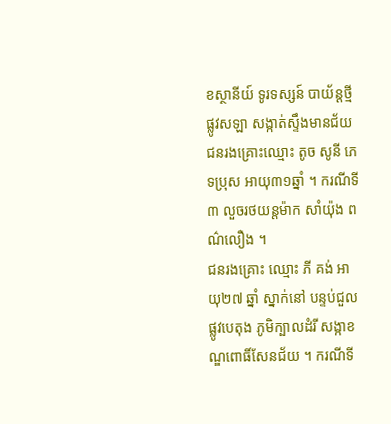ខស្ថានីយ៍ ទូរទស្សន៍ បាយ័ន្តថ្មី ផ្លូវសឡា សង្កាត់ស្ទឹងមានជ័យ ជនរងគ្រោះឈ្មោះ តូច សូនី ភេទប្រុស អាយុ៣១ឆ្នាំ ។ ករណីទី៣ លួចរថយន្តម៉ាក សាំយ៉ុង ពណ៌លឿង ។
ជនរងគ្រោះ ឈ្មោះ ភី គង់ អាយុ២៧ ឆ្នាំ ស្នាក់នៅ បន្ទប់ជួល ផ្លូវបេតុង ភូមិក្បាលដំរី សង្កាខណ្ឌពោធិ៍សែនជ័យ ។ ករណីទី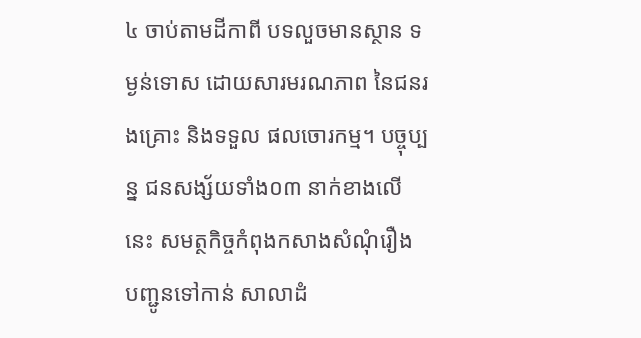៤ ចាប់តាមដីកាពី បទលួចមានស្ថាន ទម្ងន់ទោស ដោយសារមរណភាព នៃជនរងគ្រោះ និងទទួល ផលចោរកម្ម។ បច្ចុប្បន្ន ជនសង្ស័យទាំង០៣ នាក់ខាងលើនេះ សមត្ថកិច្ចកំពុងកសាងសំណុំរឿង បញ្ជូនទៅកាន់ សាលាដំ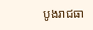បូងរាជធា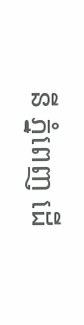នី ភ្នំពេញ ដើ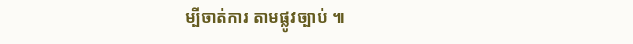ម្បីចាត់ការ តាមផ្លូវច្បាប់ ៕